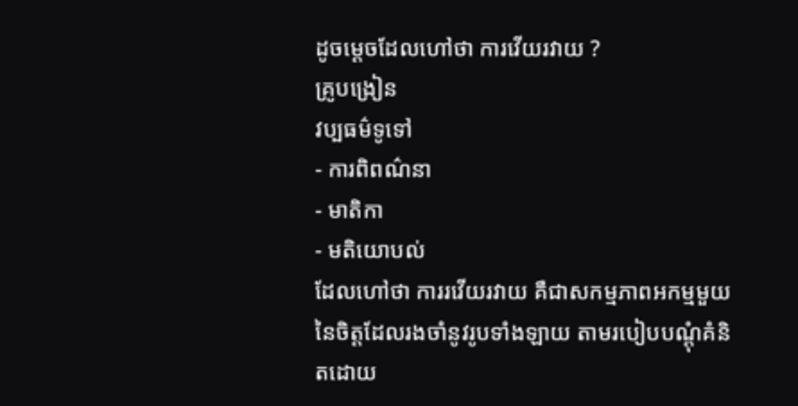ដូចម្តេចដែលហៅថា ការវើយរវាយ ?
គ្រូបង្រៀន
វប្បធម៌ទូទៅ
- ការពិពណ៌នា
- មាតិកា
- មតិយោបល់
ដែលហៅថា ការរវើយរវាយ គឺជាសកម្មភាពអកម្មមួយនៃចិត្តដែលរងចាំនូវរូបទាំងឡាយ តាមរបៀបបណ្តុំគំនិតដោយ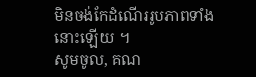មិនចង់កែដំណើររូបភាពទាំងនោះឡើយ ។
សូមចូល, គណ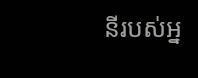នីរបស់អ្ន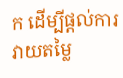ក ដើម្បីផ្តល់ការវាយតម្លៃ